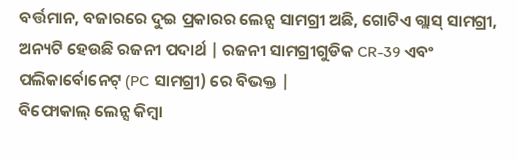ବର୍ତ୍ତମାନ, ବଜାରରେ ଦୁଇ ପ୍ରକାରର ଲେନ୍ସ ସାମଗ୍ରୀ ଅଛି, ଗୋଟିଏ ଗ୍ଲାସ୍ ସାମଗ୍ରୀ, ଅନ୍ୟଟି ହେଉଛି ରଜନୀ ପଦାର୍ଥ | ରଜନୀ ସାମଗ୍ରୀଗୁଡିକ CR-39 ଏବଂ ପଲିକାର୍ବୋନେଟ୍ (PC ସାମଗ୍ରୀ) ରେ ବିଭକ୍ତ |
ବିଫୋକାଲ୍ ଲେନ୍ସ କିମ୍ବା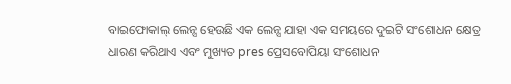ବାଇଫୋକାଲ୍ ଲେନ୍ସ ହେଉଛି ଏକ ଲେନ୍ସ ଯାହା ଏକ ସମୟରେ ଦୁଇଟି ସଂଶୋଧନ କ୍ଷେତ୍ର ଧାରଣ କରିଥାଏ ଏବଂ ମୁଖ୍ୟତ pres ପ୍ରେସବୋପିୟା ସଂଶୋଧନ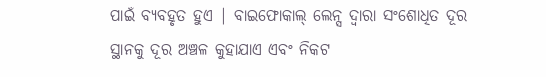ପାଇଁ ବ୍ୟବହୃତ ହୁଏ | ବାଇଫୋକାଲ୍ ଲେନ୍ସ ଦ୍ୱାରା ସଂଶୋଧିତ ଦୂର ସ୍ଥାନକୁ ଦୂର ଅଞ୍ଚଳ କୁହାଯାଏ ଏବଂ ନିକଟ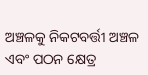ଅଞ୍ଚଳକୁ ନିକଟବର୍ତ୍ତୀ ଅଞ୍ଚଳ ଏବଂ ପଠନ କ୍ଷେତ୍ର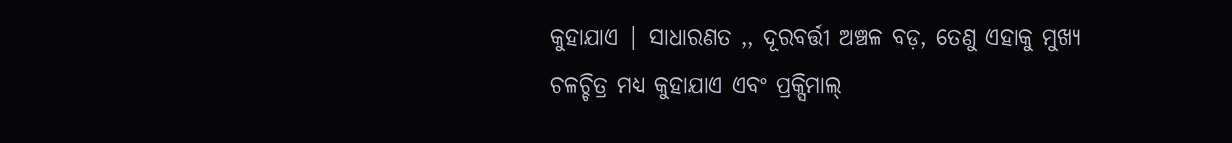କୁହାଯାଏ | ସାଧାରଣତ ,, ଦୂରବର୍ତ୍ତୀ ଅଞ୍ଚଳ ବଡ଼, ତେଣୁ ଏହାକୁ ମୁଖ୍ୟ ଚଳଚ୍ଚିତ୍ର ମଧ୍ୟ କୁହାଯାଏ ଏବଂ ପ୍ରକ୍ସିମାଲ୍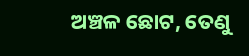ଅଞ୍ଚଳ ଛୋଟ, ତେଣୁ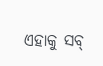ଏହାକୁ ସବ୍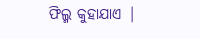ଫିଲ୍ମ କୁହାଯାଏ |